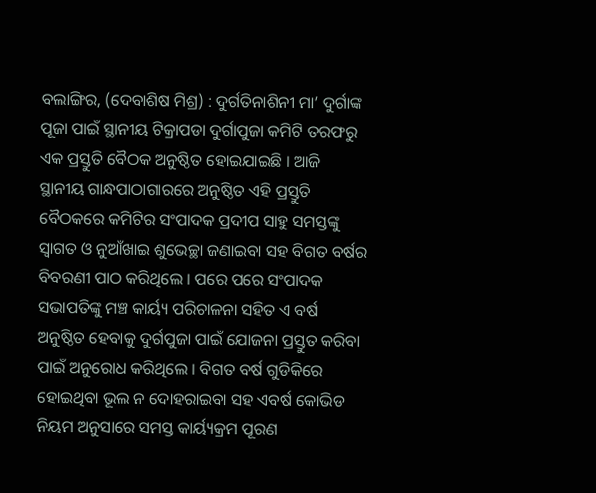ବଲାଙ୍ଗିର, (ଦେବାଶିଷ ମିଶ୍ର) : ଦୁର୍ଗତିନାଶିନୀ ମା’ ଦୁର୍ଗାଙ୍କ ପୂଜା ପାଇଁ ସ୍ଥାନୀୟ ଟିକ୍ରାପଡା ଦୁର୍ଗାପୁଜା କମିଟି ତରଫରୁ ଏକ ପ୍ରସ୍ତୁତି ବୈଠକ ଅନୁଷ୍ଠିତ ହୋଇଯାଇଛି । ଆଜି ସ୍ଥାନୀୟ ଗାନ୍ଧପାଠାଗାରରେ ଅନୁଷ୍ଠିତ ଏହି ପ୍ରସ୍ତୁତି ବୈଠକରେ କମିଟିର ସଂପାଦକ ପ୍ରଦୀପ ସାହୁ ସମସ୍ତଙ୍କୁ ସ୍ୱାଗତ ଓ ନୁଆଁଖାଇ ଶୁଭେଚ୍ଛା ଜଣାଇବା ସହ ବିଗତ ବର୍ଷର ବିବରଣୀ ପାଠ କରିଥିଲେ । ପରେ ପରେ ସଂପାଦକ ସଭାପତିଙ୍କୁ ମଞ୍ଚ କାର୍ୟ୍ୟ ପରିଚାଳନା ସହିତ ଏ ବର୍ଷ ଅନୁଷ୍ଠିତ ହେବାକୁ ଦୁର୍ଗପୁଜା ପାଇଁ ଯୋଜନା ପ୍ରସ୍ତୁତ କରିବା ପାଇଁ ଅନୁରୋଧ କରିଥିଲେ । ବିଗତ ବର୍ଷ ଗୁଡିକିରେ ହୋଇଥିବା ଭୂଲ ନ ଦୋହରାଇବା ସହ ଏବର୍ଷ କୋଭିଡ ନିୟମ ଅନୁସାରେ ସମସ୍ତ କାର୍ୟ୍ୟକ୍ରମ ପୂରଣ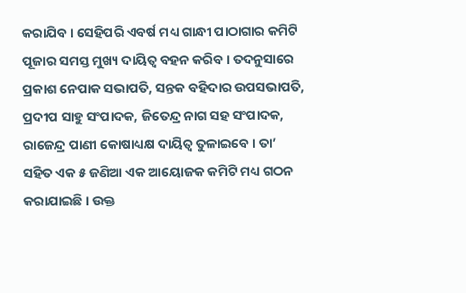କରାଯିବ । ସେହିପରି ଏବର୍ଷ ମଧ୍ୟ ଗାନ୍ଧୀ ପାଠାଗାର କମିଟି ପୂଜାର ସମସ୍ତ ମୁଖ୍ୟ ଦାୟିତ୍ୱ ବହନ କରିବ । ତଦନୁସାରେ ପ୍ରକାଶ ନେପାକ ସଭାପତି, ସନ୍ତକ ବହିଦାର ଉପସଭାପତି, ପ୍ରଦୀପ ସାହୁ ସଂପାଦକ, ଜିତେନ୍ଦ୍ର ନାଗ ସହ ସଂପାଦକ, ରାଜେନ୍ଦ୍ର ପାଣୀ କୋଷାଧ୍ୟକ୍ଷ ଦାୟିତ୍ୱ ତୁଳାଇବେ । ତା’ ସହିତ ଏକ ୫ ଜଣିଆ ଏକ ଆୟୋଜକ କମିଟି ମଧ୍ୟ ଗଠନ କରାଯାଇଛି । ଉକ୍ତ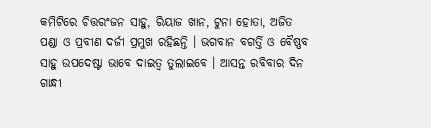କମିଟିରେ ଚିତ୍ତରଂଜନ ସାହୁ, ରିୟାଜ ଖାନ, ଟୁନା ହୋତା, ଅଜିତ ପଣ୍ଡା ଓ ପ୍ରବୀଣ ଦର୍ଜୀ ପ୍ରମୁଖ ରହିଛନ୍ତି । ଭଗବାନ ବଗର୍ତ୍ତି ଓ ବୈଷ୍ଣବ ସାହୁ ଉପଦେଷ୍ଟା ଭାବେ ଦାଇତ୍ୱ ତୁଲାଇବେ । ଆସନ୍ତ ରବିବାର ଦିନ ଗାନ୍ଧୀ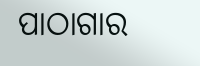ପାଠାଗାର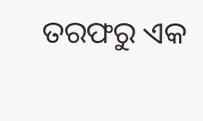ତରଫରୁ ଏକ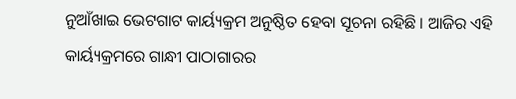ନୁଆଁଖାଇ ଭେଟଗାଟ କାର୍ୟ୍ୟକ୍ରମ ଅନୁଷ୍ଠିତ ହେବା ସୂଚନା ରହିଛି । ଆଜିର ଏହି କାର୍ୟ୍ୟକ୍ରମରେ ଗାନ୍ଧୀ ପାଠାଗାରର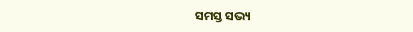ସମସ୍ତ ସଭ୍ୟ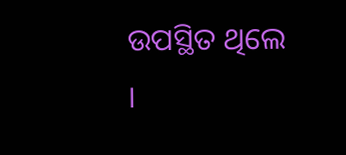ଉପସ୍ଥିତ ଥିଲେ ।